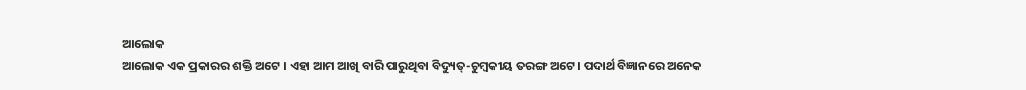ଆଲୋକ
ଆଲୋକ ଏକ ପ୍ରକାରର ଶକ୍ତି ଅଟେ । ଏହା ଆମ ଆଖି ବାରି ପାରୁଥିବା ବିଦ୍ୟୁତ୍-ଚୁମ୍ବକୀୟ ତରଙ୍ଗ ଅଟେ । ପଦାର୍ଥ ବିଜ୍ଞାନରେ ଅନେକ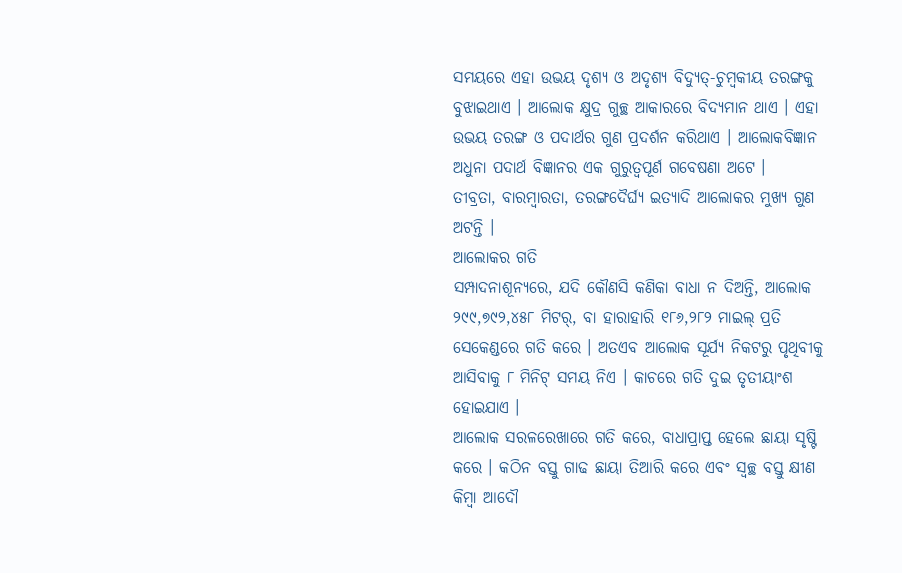ସମୟରେ ଏହା ଉଭୟ ଦୃଶ୍ୟ ଓ ଅଦୃଶ୍ୟ ବିଦ୍ୟୁତ୍-ଚୁମ୍ବକୀୟ ତରଙ୍ଗକୁ ବୁଝାଇଥାଏ । ଆଲୋକ କ୍ଷୁଦ୍ର ଗୁଚ୍ଛ ଆକାରରେ ବିଦ୍ୟମାନ ଥାଏ । ଏହା ଉଭୟ ତରଙ୍ଗ ଓ ପଦାର୍ଥର ଗୁଣ ପ୍ରଦର୍ଶନ କରିଥାଏ । ଆଲୋକବିଜ୍ଞାନ ଅଧୁନା ପଦାର୍ଥ ବିଜ୍ଞାନର ଏକ ଗୁରୁତ୍ୱପୂର୍ଣ ଗବେଷଣା ଅଟେ ।
ତୀବ୍ରତା, ବାରମ୍ବାରତା, ତରଙ୍ଗଦୈର୍ଘ୍ୟ ଇତ୍ୟାଦି ଆଲୋକର ମୁଖ୍ୟ ଗୁଣ ଅଟନ୍ତି ।
ଆଲୋକର ଗତି
ସମ୍ପାଦନାଶୂନ୍ୟରେ, ଯଦି କୌଣସି କଣିକା ବାଧା ନ ଦିଅନ୍ତି, ଆଲୋକ ୨୯୯,୭୯୨,୪୫୮ ମିଟର୍, ବା ହାରାହାରି ୧୮୬,୨୮୨ ମାଇଲ୍ ପ୍ରତି ସେକେଣ୍ଡରେ ଗତି କରେ । ଅତଏବ ଆଲୋକ ସୂର୍ଯ୍ୟ ନିକଟରୁ ପୃଥିବୀକୁ ଆସିବାକୁ ୮ ମିନିଟ୍ ସମୟ ନିଏ । କାଚରେ ଗତି ଦୁଇ ତୃତୀୟାଂଶ ହୋଇଯାଏ ।
ଆଲୋକ ସରଳରେଖାରେ ଗତି କରେ, ବାଧାପ୍ରାପ୍ତ ହେଲେ ଛାୟା ସୃଷ୍ଟି କରେ । କଠିନ ବସ୍ତୁ ଗାଢ ଛାୟା ତିଆରି କରେ ଏବଂ ସ୍ୱଚ୍ଛ ବସ୍ତୁ କ୍ଷୀଣ କିମ୍ବା ଆଦୌ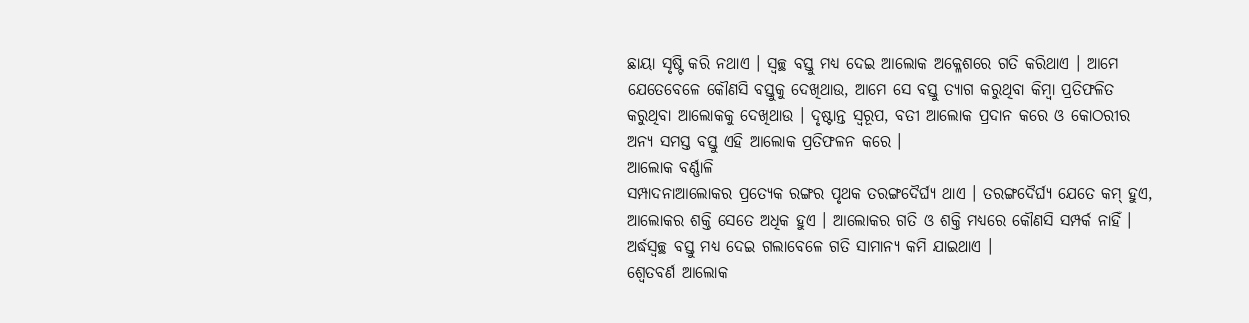ଛାୟା ସୃଷ୍ଟି କରି ନଥାଏ । ସ୍ୱଚ୍ଛ ବସ୍ତୁ ମଧ୍ୟ ଦେଇ ଆଲୋକ ଅକ୍ଳେଶରେ ଗତି କରିଥାଏ । ଆମେ ଯେତେବେଳେ କୌଣସି ବସ୍ତୁକୁ ଦେଖିଥାଉ, ଆମେ ସେ ବସ୍ତୁ ତ୍ୟାଗ କରୁଥିବା କିମ୍ବା ପ୍ରତିଫଳିତ କରୁଥିବା ଆଲୋକକୁ ଦେଖିଥାଉ । ଦୃଷ୍ଟାନ୍ତ ସ୍ୱରୂପ, ବତୀ ଆଲୋକ ପ୍ରଦାନ କରେ ଓ କୋଠରୀର ଅନ୍ୟ ସମସ୍ତ ବସ୍ତୁ ଏହି ଆଲୋକ ପ୍ରତିଫଳନ କରେ ।
ଆଲୋକ ବର୍ଣ୍ଣାଳି
ସମ୍ପାଦନାଆଲୋକର ପ୍ରତ୍ୟେକ ରଙ୍ଗର ପୃଥକ ତରଙ୍ଗଦୈର୍ଘ୍ୟ ଥାଏ । ତରଙ୍ଗଦୈର୍ଘ୍ୟ ଯେତେ କମ୍ ହୁଏ, ଆଲୋକର ଶକ୍ତି ସେତେ ଅଧିକ ହୁଏ । ଆଲୋକର ଗତି ଓ ଶକ୍ତି ମଧ୍ୟରେ କୌଣସି ସମ୍ପର୍କ ନାହିଁ । ଅର୍ଦ୍ଧସ୍ୱଚ୍ଛ ବସ୍ତୁ ମଧ୍ୟ ଦେଇ ଗଲାବେଳେ ଗତି ସାମାନ୍ୟ କମି ଯାଇଥାଏ ।
ଶ୍ୱେତବର୍ଣ ଆଲୋକ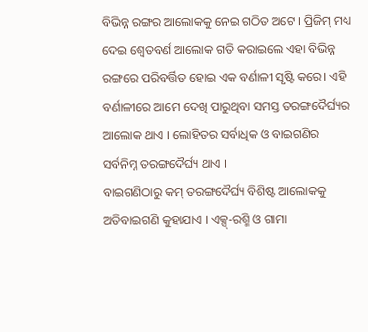ବିଭିନ୍ନ ରଙ୍ଗର ଆଲୋକକୁ ନେଇ ଗଠିତ ଅଟେ । ପ୍ରିଜିମ୍ ମଧ୍ୟ ଦେଇ ଶ୍ୱେତବର୍ଣ ଆଲୋକ ଗତି କରାଇଲେ ଏହା ବିଭିନ୍ନ ରଙ୍ଗରେ ପରିବର୍ତ୍ତିତ ହୋଇ ଏକ ବର୍ଣାଳୀ ସୃଷ୍ଟି କରେ। ଏହି ବର୍ଣାଳୀରେ ଆମେ ଦେଖି ପାରୁଥିବା ସମସ୍ତ ତରଙ୍ଗଦୈର୍ଘ୍ୟର ଆଲୋକ ଥାଏ । ଲୋହିତର ସର୍ବାଧିକ ଓ ବାଇଗଣିର ସର୍ବନିମ୍ନ ତରଙ୍ଗଦୈର୍ଘ୍ୟ ଥାଏ ।
ବାଇଗଣିଠାରୁ କମ୍ ତରଙ୍ଗଦୈର୍ଘ୍ୟ ବିଶିଷ୍ଟ ଆଲୋକକୁ ଅତିବାଇଗଣି କୁହାଯାଏ । ଏକ୍ସ୍-ରଶ୍ମି ଓ ଗାମା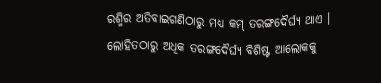ରଶ୍ମିର ଅତିବାଇଗଣିଠାରୁ ମଧ୍ୟ କମ୍ ତରଙ୍ଗଦୈର୍ଘ୍ୟ ଥାଏ । ଲୋହିତଠାରୁ ଅଧିକ ତରଙ୍ଗଦୈର୍ଘ୍ୟ ବିଶିଷ୍ଟ ଆଲୋକକୁ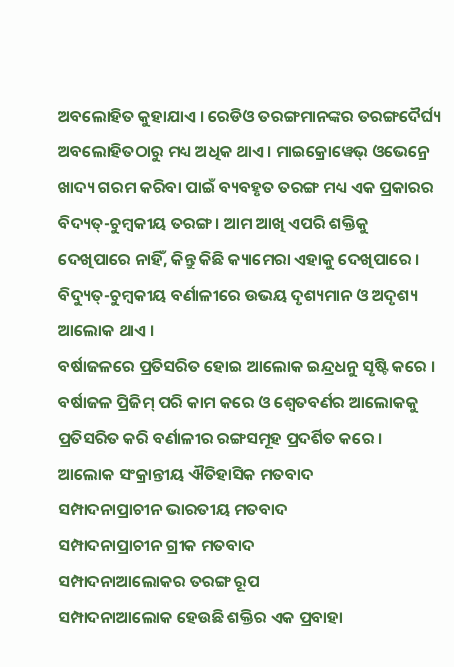ଅବଲୋହିତ କୁହାଯାଏ । ରେଡିଓ ତରଙ୍ଗମାନଙ୍କର ତରଙ୍ଗଦୈର୍ଘ୍ୟ ଅବଲୋହିତଠାରୁ ମଧ୍ୟ ଅଧିକ ଥାଏ । ମାଇକ୍ରୋୱେଭ୍ ଓଭେନ୍ରେ ଖାଦ୍ୟ ଗରମ କରିବା ପାଇଁ ବ୍ୟବହୃତ ତରଙ୍ଗ ମଧ୍ୟ ଏକ ପ୍ରକାରର ବିଦ୍ୟତ୍-ଚୁମ୍ବକୀୟ ତରଙ୍ଗ । ଆମ ଆଖି ଏପରି ଶକ୍ତିକୁ ଦେଖିପାରେ ନାହିଁ, କିନ୍ତୁ କିଛି କ୍ୟାମେରା ଏହାକୁ ଦେଖିପାରେ । ବିଦ୍ୟୁତ୍-ଚୁମ୍ବକୀୟ ବର୍ଣାଳୀରେ ଉଭୟ ଦୃଶ୍ୟମାନ ଓ ଅଦୃଶ୍ୟ ଆଲୋକ ଥାଏ ।
ବର୍ଷାଜଳରେ ପ୍ରତିସରିତ ହୋଇ ଆଲୋକ ଇନ୍ଦ୍ରଧନୁ ସୃଷ୍ଟି କରେ । ବର୍ଷାଜଳ ପ୍ରିଜିମ୍ ପରି କାମ କରେ ଓ ଶ୍ୱେତବର୍ଣର ଆଲୋକକୁ ପ୍ରତିସରିତ କରି ବର୍ଣାଳୀର ରଙ୍ଗସମୂହ ପ୍ରଦର୍ଶିତ କରେ ।
ଆଲୋକ ସଂକ୍ରାନ୍ତୀୟ ଐତିହାସିକ ମତବାଦ
ସମ୍ପାଦନାପ୍ରାଚୀନ ଭାରତୀୟ ମତବାଦ
ସମ୍ପାଦନାପ୍ରାଚୀନ ଗ୍ରୀକ ମତବାଦ
ସମ୍ପାଦନାଆଲୋକର ତରଙ୍ଗ ରୂପ
ସମ୍ପାଦନାଆଲୋକ ହେଉଛି ଶକ୍ତିର ଏକ ପ୍ରବାହା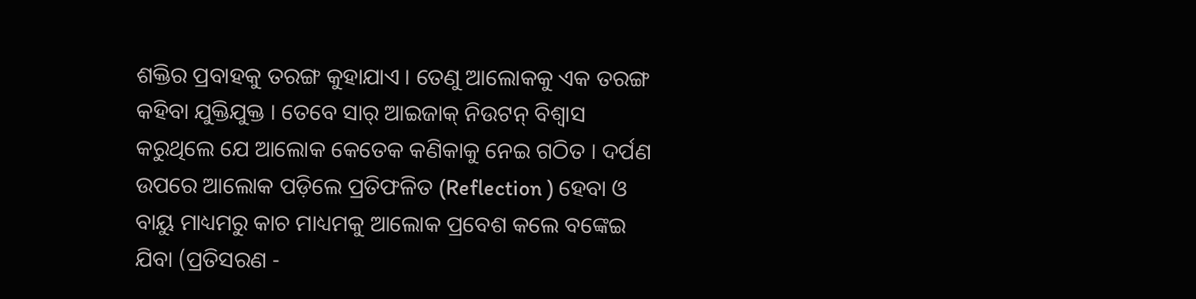ଶକ୍ତିର ପ୍ରବାହକୁ ତରଙ୍ଗ କୁହାଯାଏ । ତେଣୁ ଆଲୋକକୁ ଏକ ତରଙ୍ଗ କହିବା ଯୁକ୍ତିଯୁକ୍ତ । ତେବେ ସାର୍ ଆଇଜାକ୍ ନିଉଟନ୍ ବିଶ୍ୱାସ କରୁଥିଲେ ଯେ ଆଲୋକ କେତେକ କଣିକାକୁ ନେଇ ଗଠିତ । ଦର୍ପଣ ଉପରେ ଆଲୋକ ପଡ଼ିଲେ ପ୍ରତିଫଳିତ (Reflection ) ହେବା ଓ ବାୟୁ ମାଧ୍ୟମରୁ କାଚ ମାଧ୍ୟମକୁ ଆଲୋକ ପ୍ରବେଶ କଲେ ବଙ୍କେଇ ଯିବା (ପ୍ରତିସରଣ -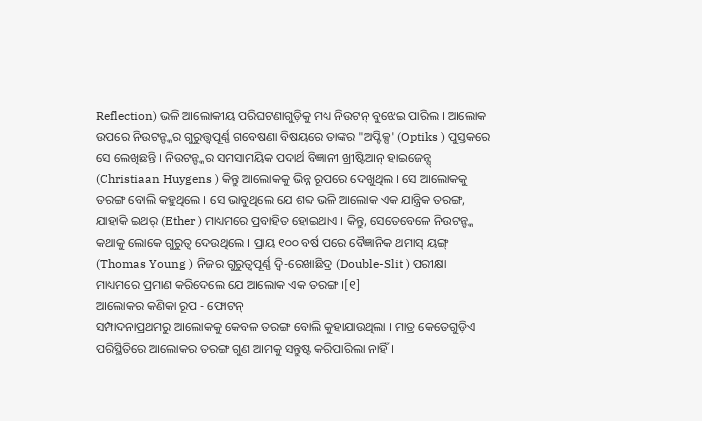Reflection) ଭଳି ଆଲୋକୀୟ ପରିଘଟଣାଗୁଡ଼ିକୁ ମଧ୍ୟ ନିଉଟନ୍ ବୁଝେଇ ପାରିଲ । ଆଲୋକ ଉପରେ ନିଉଟନ୍ଙ୍କର ଗୁରୁତ୍ତ୍ୱପୂର୍ଣ୍ଣ ଗବେଷଣା ବିଷୟରେ ତାଙ୍କର "ଅପ୍ଟିକ୍ସ' (Optiks ) ପୁସ୍ତକରେ ସେ ଲେଖିଛନ୍ତି । ନିଉଟନ୍ଙ୍କର ସମସାମୟିକ ପଦାର୍ଥ ବିଜ୍ଞାନୀ ଖ୍ରୀଷ୍ଟିଆନ୍ ହାଇଜେନ୍ସ୍ (Christiaan Huygens ) କିନ୍ତୁ ଆଲୋକକୁ ଭିନ୍ନ ରୂପରେ ଦେଖୁଥିଲ । ସେ ଆଲୋକକୁ ତରଙ୍ଗ ବୋଲି କହୁଥିଲେ । ସେ ଭାବୁଥିଲେ ଯେ ଶବ୍ଦ ଭଳି ଆଲୋକ ଏକ ଯାନ୍ତ୍ରିକ ତରଙ୍ଗ, ଯାହାକି ଇଥର୍ (Ether ) ମାଧ୍ୟମରେ ପ୍ରବାହିତ ହୋଇଥାଏ । କିନ୍ତୁ, ସେତେବେଳେ ନିଉଟନ୍ଙ୍କ କଥାକୁ ଲୋକେ ଗୁରୁତ୍ୱ ଦେଉଥିଲେ । ପ୍ରାୟ ୧୦୦ ବର୍ଷ ପରେ ବୈଜ୍ଞାନିକ ଥମାସ୍ ୟଙ୍ଗ୍ (Thomas Young ) ନିଜର ଗୁରୁତ୍ୱପୂର୍ଣ୍ଣ ଦ୍ୱି-ରେଖାଛିଦ୍ର (Double-Slit ) ପରୀକ୍ଷା ମାଧ୍ୟମରେ ପ୍ରମାଣ କରିଦେଲେ ଯେ ଆଲୋକ ଏକ ତରଙ୍ଗ ।[୧]
ଆଲୋକର କଣିକା ରୂପ - ଫୋଟନ୍
ସମ୍ପାଦନାପ୍ରଥମରୁ ଆଲୋକକୁ କେବଳ ତରଙ୍ଗ ବୋଲି କୁହାଯାଉଥିଲା । ମାତ୍ର କେତେଗୁଡ଼ିଏ ପରିସ୍ଥିତିରେ ଆଲୋକର ତରଙ୍ଗ ଗୁଣ ଆମକୁ ସନ୍ତୁଷ୍ଟ କରିପାରିଲା ନାହିଁ ।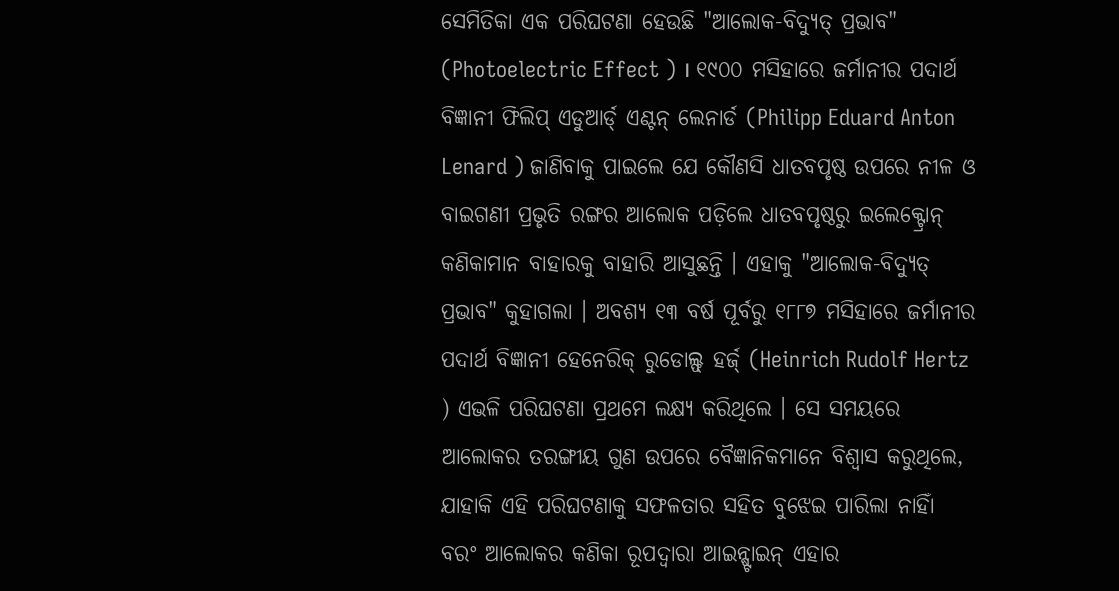ସେମିତିକା ଏକ ପରିଘଟଣା ହେଉଛି "ଆଲୋକ-ବିଦ୍ୟୁତ୍ ପ୍ରଭାବ" (Photoelectric Effect ) । ୧୯୦୦ ମସିହାରେ ଜର୍ମାନୀର ପଦାର୍ଥ ବିଜ୍ଞାନୀ ଫିଲିପ୍ ଏଡୁଆର୍ଡ୍ ଏଣ୍ଟନ୍ ଲେନାର୍ଡ (Philipp Eduard Anton Lenard ) ଜାଣିବାକୁ ପାଇଲେ ଯେ କୌଣସି ଧାତବପୃଷ୍ଠ ଉପରେ ନୀଳ ଓ ବାଇଗଣୀ ପ୍ରଭୃତି ରଙ୍ଗର ଆଲୋକ ପଡ଼ିଲେ ଧାତବପୃଷ୍ଠରୁ ଇଲେକ୍ଟ୍ରୋନ୍ କଣିକାମାନ ବାହାରକୁ ବାହାରି ଆସୁଛନ୍ତି । ଏହାକୁ "ଆଲୋକ-ବିଦ୍ୟୁତ୍ ପ୍ରଭାବ" କୁହାଗଲା । ଅବଶ୍ୟ ୧୩ ବର୍ଷ ପୂର୍ବରୁ ୧୮୮୭ ମସିହାରେ ଜର୍ମାନୀର ପଦାର୍ଥ ବିଜ୍ଞାନୀ ହେନେରିକ୍ ରୁଡୋଲ୍ଫ୍ ହର୍ଜ୍ (Heinrich Rudolf Hertz ) ଏଭଳି ପରିଘଟଣା ପ୍ରଥମେ ଲକ୍ଷ୍ୟ କରିଥିଲେ । ସେ ସମୟରେ ଆଲୋକର ତରଙ୍ଗୀୟ ଗୁଣ ଉପରେ ବୈଜ୍ଞାନିକମାନେ ବିଶ୍ୱାସ କରୁଥିଲେ, ଯାହାକି ଏହି ପରିଘଟଣାକୁ ସଫଳତାର ସହିତ ବୁଝେଇ ପାରିଲା ନାହିାଁ ବରଂ ଆଲୋକର କଣିକା ରୂପଦ୍ୱାରା ଆଇନ୍ଷ୍ଟାଇନ୍ ଏହାର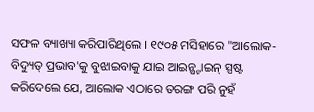ସଫଳ ବ୍ୟାଖ୍ୟା କରିପାରିଥିଲେ । ୧୯୦୫ ମସିହାରେ "ଆଲୋକ-ବିଦ୍ୟୁତ୍ ପ୍ରଭାବ'କୁ ବୁଝାଇବାକୁ ଯାଇ ଆଇନ୍ଷ୍ଟାଇନ୍ ସ୍ପଷ୍ଟ କରିଦେଲେ ଯେ, ଆଲୋକ ଏଠାରେ ତରଙ୍ଗ ପରି ନୁହଁ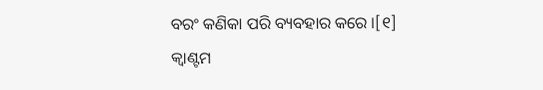ବରଂ କଣିକା ପରି ବ୍ୟବହାର କରେ ।[୧]
କ୍ୱାଣ୍ଟମ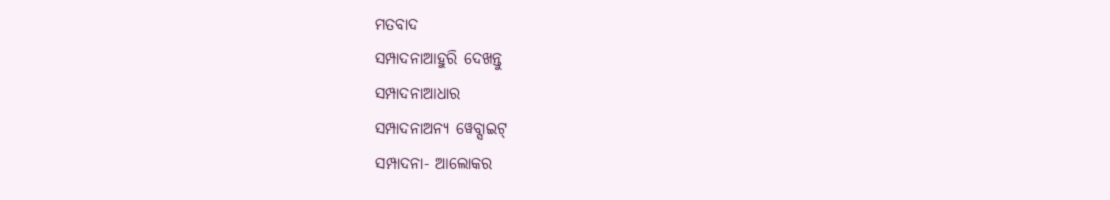ମତବାଦ
ସମ୍ପାଦନାଆହୁରି ଦେଖନ୍ତୁ
ସମ୍ପାଦନାଆଧାର
ସମ୍ପାଦନାଅନ୍ୟ ୱେବ୍ସାଇଟ୍
ସମ୍ପାଦନା- ଆଲୋକର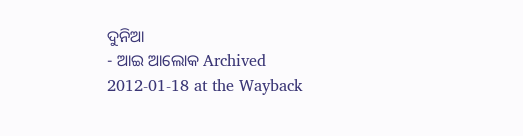ଦୁନିଆ
- ଆଇ ଆଲୋକ Archived 2012-01-18 at the Wayback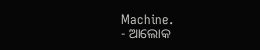Machine.
- ଆଲୋକ